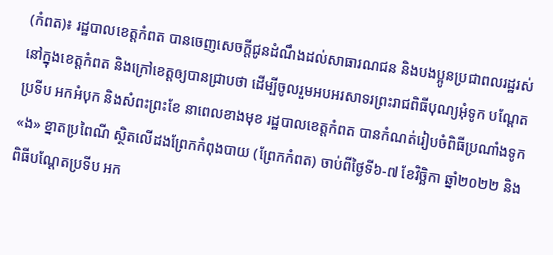(កំពត)៖ រដ្ឋបាលខេត្តកំពត បានចេញសេចក្តីជូនដំណឹងដល់សាធារណជន និងបងប្អូនប្រជាពលរដ្ឋរស់នៅក្នុងខេត្តកំពត និងក្រៅខេត្តឲ្យបានជ្រាបថា ដើម្បីចូលរួមអបអរសាទរព្រះរាជពិធីបុណ្យអុំទូក បណ្ដែតប្រទីប អកអំបុក និងសំពះព្រះខែ នាពេលខាងមុខ រដ្ឋបាលខេត្តកំពត បានកំណត់រៀបចំពិធីប្រណាំងទូក «ង» ខ្នាតប្រពៃណី ស្ថិតលើដងព្រែកកំពុងបាយ (ព្រែកកំពត) ចាប់ពីថ្ងៃទី៦-៧ ខែវិច្ឆិកា ឆ្នាំ២០២២ និងពិធីបណ្ដែតប្រទីប អក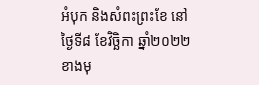អំបុក និងសំពះព្រះខែ នៅថ្ងៃទី៨ ខែវិច្ឆិកា ឆ្នាំ២០២២ខាងមុ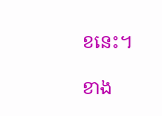ខនេះ។

ខាង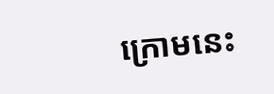ក្រោមនេះ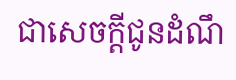ជាសេចក្តីជូនដំណឹ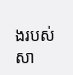ងរបស់សា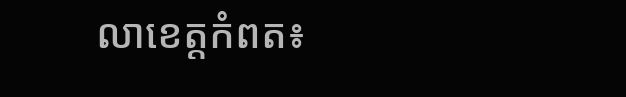លាខេត្តកំពត៖